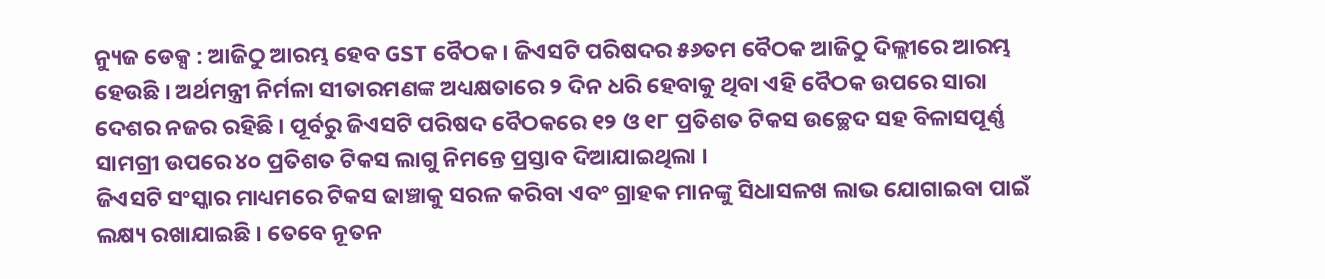ନ୍ୟୁଜ ଡେକ୍ସ : ଆଜିଠୁ ଆରମ୍ଭ ହେବ GST ବୈଠକ । ଜିଏସଟି ପରିଷଦର ୫୬ତମ ବୈଠକ ଆଜିଠୁ ଦିଲ୍ଲୀରେ ଆରମ୍ଭ ହେଉଛି । ଅର୍ଥମନ୍ତ୍ରୀ ନିର୍ମଳା ସୀତାରମଣଙ୍କ ଅଧ୍ୟକ୍ଷତାରେ ୨ ଦିନ ଧରି ହେବାକୁ ଥିବା ଏହି ବୈଠକ ଉପରେ ସାରା ଦେଶର ନଜର ରହିଛି । ପୂର୍ବରୁ ଜିଏସଟି ପରିଷଦ ବୈଠକରେ ୧୨ ଓ ୧୮ ପ୍ରତିଶତ ଟିକସ ଉଚ୍ଛେଦ ସହ ବିଳାସପୂର୍ଣ୍ଣ ସାମଗ୍ରୀ ଉପରେ ୪୦ ପ୍ରତିଶତ ଟିକସ ଲାଗୁ ନିମନ୍ତେ ପ୍ରସ୍ତାବ ଦିଆଯାଇଥିଲା ।
ଜିଏସଟି ସଂସ୍କାର ମାଧ୍ୟମରେ ଟିକସ ଢାଞ୍ଚାକୁ ସରଳ କରିବା ଏବଂ ଗ୍ରାହକ ମାନଙ୍କୁ ସିଧାସଳଖ ଲାଭ ଯୋଗାଇବା ପାଇଁ ଲକ୍ଷ୍ୟ ରଖାଯାଇଛି । ତେବେ ନୂତନ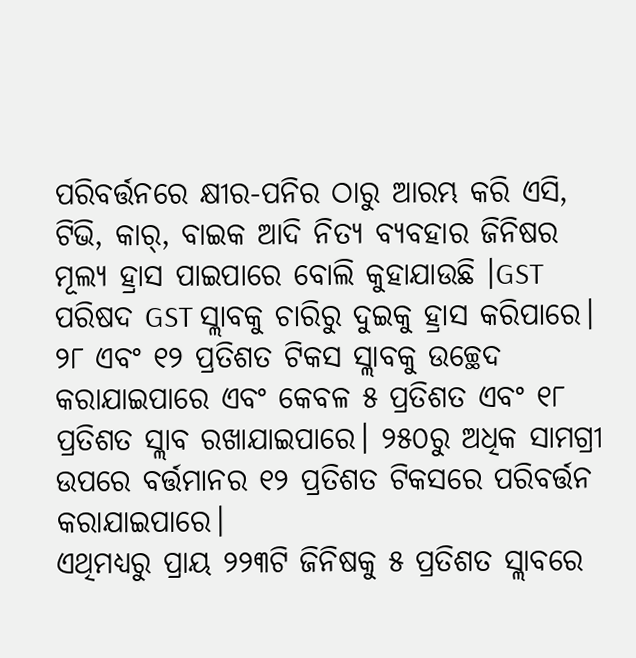ପରିବର୍ତ୍ତନରେ କ୍ଷୀର-ପନିର ଠାରୁ ଆରମ୍ଭ କରି ଏସି, ଟିଭି, କାର୍, ବାଇକ ଆଦି ନିତ୍ୟ ବ୍ୟବହାର ଜିନିଷର ମୂଲ୍ୟ ହ୍ରାସ ପାଇପାରେ ବୋଲି କୁହାଯାଉଛି ।GST ପରିଷଦ GST ସ୍ଲାବକୁ ଚାରିରୁ ଦୁଇକୁ ହ୍ରାସ କରିପାରେ। ୨୮ ଏବଂ ୧୨ ପ୍ରତିଶତ ଟିକସ ସ୍ଲାବକୁ ଉଚ୍ଛେଦ କରାଯାଇପାରେ ଏବଂ କେବଳ ୫ ପ୍ରତିଶତ ଏବଂ ୧୮ ପ୍ରତିଶତ ସ୍ଲାବ ରଖାଯାଇପାରେ। ୨୫୦ରୁ ଅଧିକ ସାମଗ୍ରୀ ଉପରେ ବର୍ତ୍ତମାନର ୧୨ ପ୍ରତିଶତ ଟିକସରେ ପରିବର୍ତ୍ତନ କରାଯାଇପାରେ।
ଏଥିମଧ୍ୟରୁ ପ୍ରାୟ ୨୨୩ଟି ଜିନିଷକୁ ୫ ପ୍ରତିଶତ ସ୍ଲାବରେ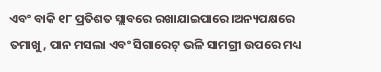ଏବଂ ବାକି ୧୮ ପ୍ରତିଶତ ସ୍ଲାବରେ ରଖାଯାଇପାରେ।ଅନ୍ୟପକ୍ଷରେ ତମାଖୁ, ପାନ ମସଲା ଏବଂ ସିଗାରେଟ୍ ଭଳି ସାମଗ୍ରୀ ଉପରେ ମଧ୍ୟ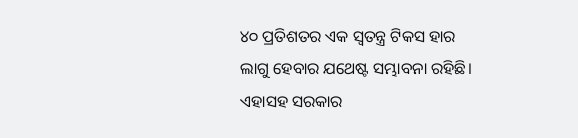୪୦ ପ୍ରତିଶତର ଏକ ସ୍ୱତନ୍ତ୍ର ଟିକସ ହାର ଲାଗୁ ହେବାର ଯଥେଷ୍ଟ ସମ୍ଭାବନା ରହିଛି। ଏହାସହ ସରକାର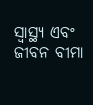ସ୍ୱାସ୍ଥ୍ୟ ଏବଂ ଜୀବନ ବୀମା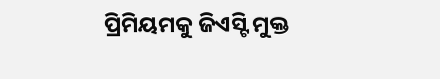ପ୍ରିମିୟମକୁ ଜିଏସ୍ଟି ମୁକ୍ତ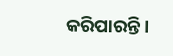କରିପାରନ୍ତି।